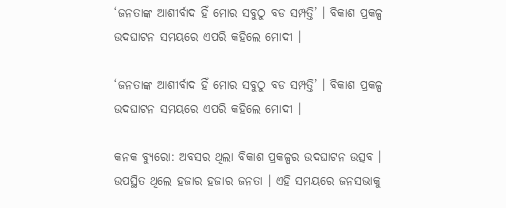‘ଜନତାଙ୍କ ଆଶୀର୍ବାଦ ହିଁ ମୋର ସବୁଠୁ ବଡ ସମ୍ପତ୍ତି’ । ବିକାଶ ପ୍ରକଳ୍ପ ଉଦଘାଟନ ସମୟରେ ଏପରି କହିଲେ ମୋଦୀ ।

‘ଜନତାଙ୍କ ଆଶୀର୍ବାଦ ହିଁ ମୋର ସବୁଠୁ ବଡ ସମ୍ପତ୍ତି’ । ବିକାଶ ପ୍ରକଳ୍ପ ଉଦଘାଟନ ସମୟରେ ଏପରି କହିଲେ ମୋଦୀ ।

କନକ ବ୍ୟୁରୋ: ଅବସର ଥିଲା ବିକାଶ ପ୍ରକଳ୍ପର ଉଦଘାଟନ ଉତ୍ସବ । ଉପସ୍ଥିତ ଥିଲେ ହଜାର ହଜାର ଜନତା । ଏହି ସମୟରେ ଜନସଭାକୁ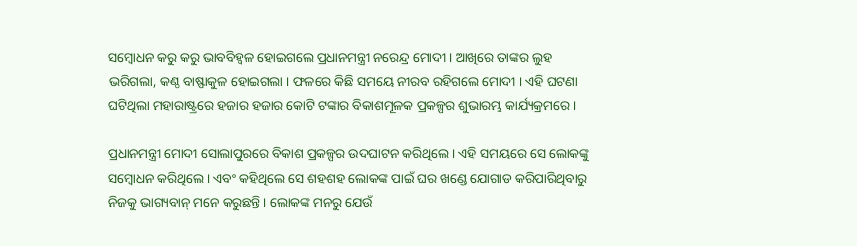ସମ୍ବୋଧନ କରୁ କରୁ ଭାବବିହ୍ୱଳ ହୋଇଗଲେ ପ୍ରଧାନମନ୍ତ୍ରୀ ନରେନ୍ଦ୍ର ମୋଦୀ । ଆଖିରେ ତାଙ୍କର ଲୁହ ଭରିଗଲା, କଣ୍ଠ ବାଷ୍ଫାକୁଳ ହୋଇଗଲା । ଫଳରେ କିଛି ସମୟେ ନୀରବ ରହିଗଲେ ମୋଦୀ । ଏହି ଘଟଣା ଘଟିଥିଲା ମହାରାଷ୍ଟ୍ରରେ ହଜାର ହଜାର କୋଟି ଟଙ୍କାର ବିକାଶମୂଳକ ପ୍ରକଳ୍ପର ଶୁଭାରମ୍ଭ କାର୍ଯ୍ୟକ୍ରମରେ ।

ପ୍ରଧାନମନ୍ତ୍ରୀ ମୋଦୀ ସୋଲାପୁରରେ ବିକାଶ ପ୍ରକଳ୍ପର ଉଦଘାଟନ କରିଥିଲେ । ଏହି ସମୟରେ ସେ ଲୋକଙ୍କୁ ସମ୍ବୋଧନ କରିଥିଲେ । ଏବଂ କହିଥିଲେ ସେ ଶହଶହ ଲୋକଙ୍କ ପାଇଁ ଘର ଖଣ୍ଡେ ଯୋଗାଡ କରିପାରିଥିବାରୁ ନିଜକୁ ଭାଗ୍ୟବାନ୍ ମନେ କରୁଛନ୍ତି । ଲୋକଙ୍କ ମନରୁ ଯେଉଁ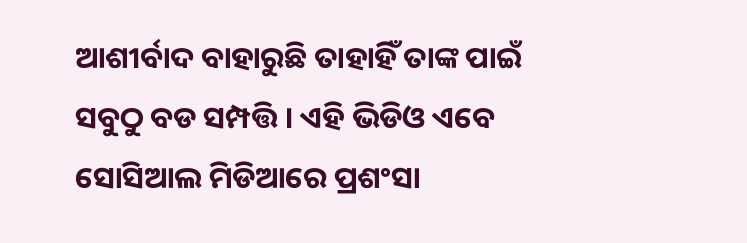ଆଶୀର୍ବାଦ ବାହାରୁଛି ତାହାହିଁ ତାଙ୍କ ପାଇଁ ସବୁଠୁ ବଡ ସମ୍ପତ୍ତି । ଏହି ଭିଡିଓ ଏବେ ସୋସିଆଲ ମିଡିଆରେ ପ୍ରଶଂସା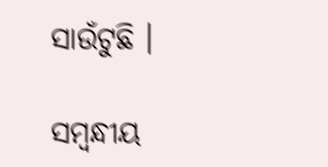ସାଉଁଟୁଛି ।

ସମ୍ବନ୍ଧୀୟ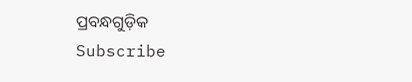ପ୍ରବନ୍ଧଗୁଡ଼ିକ
Subscribe